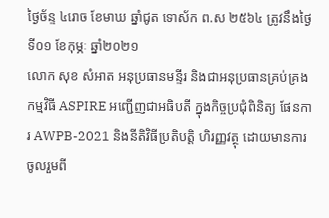ថ្ងៃច័ន្ទ ៤រោច ខែមាឃ ឆ្នាំជូត ទោស័ក ព.ស ២៥៦៤ ត្រូវនឹងថ្ងៃទី០១ ខែកុម្ភៈ ឆ្នាំ២០២១
លោក សុខ សំអាត អនុប្រធានមន្ទីរ និងជាអនុប្រធានគ្រប់គ្រងកម្មវិធី ASPIRE អញ្ជើញជាអធិបតី ក្នុងកិច្ចប្រជុំពិនិត្យ ផែនការ AWPB-2021 និងនីតិវិធីប្រតិបត្តិ ហិរញ្ញវត្ថុ ដោយមានការចូលរួមពី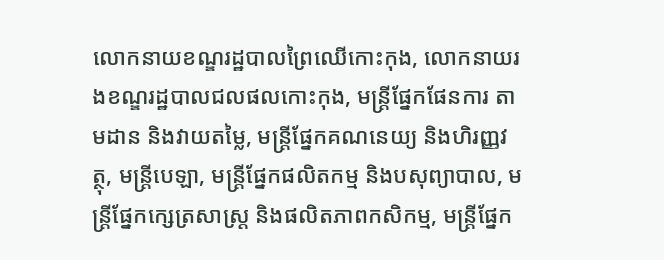លោកនាយខណ្ឌរដ្ឋបាលព្រៃឈើកោះកុង, លោកនាយរងខណ្ឌរដ្ឋបាលជលផលកោះកុង, មន្ត្រីផ្នែកផែនការ តាមដាន និងវាយតម្លៃ, មន្ត្រីផ្នែកគណនេយ្យ និងហិរញ្ញវត្ថុ, មន្ត្រីបេឡា, មន្រ្តីផ្នែកផលិតកម្ម និងបសុព្យាបាល, មន្ត្រីផ្នែកក្សេត្រសាស្រ្ត និងផលិតភាពកសិកម្ម, មន្ត្រីផ្នែក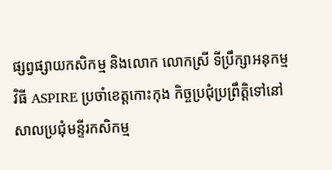ផ្សព្វផ្សាយកសិកម្ម និងលោក លោកស្រី ទីប្រឹក្សាអនុកម្មវិធី ASPIRE ប្រចាំខេត្តកោះកុង កិច្ចប្រជុំប្រព្រឹត្តិទៅនៅសាលប្រជុំមន្ទីរកសិកម្ម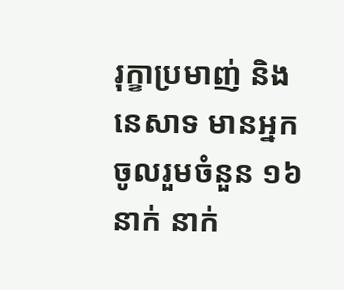រុក្ខាប្រមាញ់ និងនេសាទ មានអ្នកចូលរួមចំនួន ១៦ នាក់ នាក់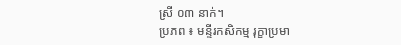ស្រី ០៣ នាក់។
ប្រភព ៖ មន្ទីរកសិកម្ម រុក្ខាប្រមា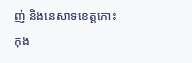ញ់ និងនេសាទខេត្តកោះកុង